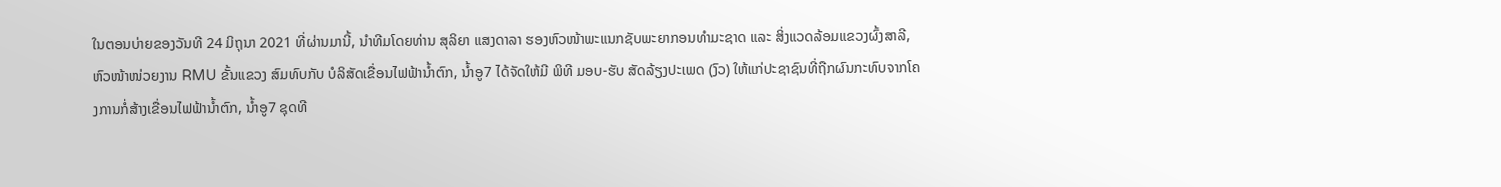ໃນຕອນບ່າຍຂອງວັນທີ 24 ມິຖຸນາ 2021 ທີ່ຜ່ານມານີ້, ນຳທີມໂດຍທ່ານ ສຸລິຍາ ແສງດາລາ ຮອງຫົວໜ້າພະແນກຊັບພະຍາກອນທຳມະຊາດ ແລະ ສິ່ງແວດລ້ອມແຂວງຜົ້ງສາລີ, ຫົວໜ້າໜ່ວຍງານ RMU ຂັ້ນແຂວງ ສົມທົບກັບ ບໍລິສັດເຂື່ອນໄຟຟ້ານ້ຳຕົກ, ນ້ຳອູ7 ໄດ້ຈັດໃຫ້ມີ ພິທີ ມອບ-ຮັບ ສັດລ້ຽງປະເພດ (ງົວ) ໃຫ້ແກ່ປະຊາຊົນທີ່ຖືກຜົນກະທົບຈາກໂຄງການກໍ່ສ້າງເຂື່ອນໄຟຟ້ານ້ຳຕົກ, ນ້ຳອູ7 ຊຸດທີ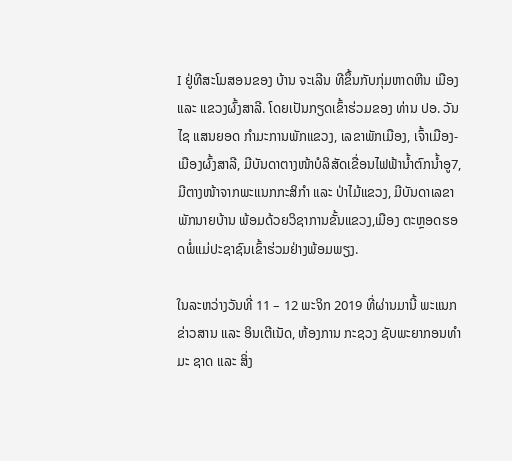I ຢູ່ທີສະໂມສອນຂອງ ບ້ານ ຈະເລີນ ທີຂຶ້ນກັບກຸ່ມຫາດຫີນ ເມືອງ ແລະ ແຂວງຜົ້ງສາລີ. ໂດຍເປັນກຽດເຂົ້າຮ່ວມຂອງ ທ່ານ ປອ. ວັນໄຊ ແສນຍອດ ກຳມະການພັກແຂວງ, ເລຂາພັກເມືອງ, ເຈົ້າເມືອງ-ເມືອງຜົ້ງສາລີ, ມີບັນດາຕາງໜ້າບໍລິສັດເຂື່ອນໄຟຟ້ານ້ຳຕົກນ້ຳອູ7, ມີຕາງໜ້າຈາກພະແນກກະສິກຳ ແລະ ປ່າໄມ້ແຂວງ, ມີບັນດາເລຂາພັກນາຍບ້ານ ພ້ອມດ້ວຍວິຊາການຂັ້ນແຂວງ,ເມືອງ ຕະຫຼອດຮອດພໍ່ແມ່ປະຊາຊົນເຂົ້າຮ່ວມຢ່າງພ້ອມພຽງ.

ໃນລະຫວ່າງວັນທີ່ 11 – 12 ພະຈິກ 2019 ທີ່ຜ່ານມານີ້ ພະແນກ ຂ່າວສານ ແລະ ອິນເຕີເນັດ, ຫ້ອງການ ກະຊວງ ຊັບພະຍາກອນທໍາມະ ຊາດ ແລະ ສິ່ງ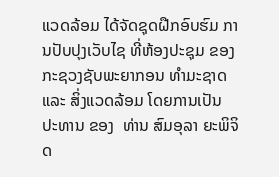ແວດລ້ອມ ໄດ້ຈັດຊຸດຝືກອົບຮົມ ການປັບປຸງເວັບໄຊ ທີ່ຫ້ອງປະຊຸມ ຂອງກະຊວງຊັບພະຍາກອນ ທໍາມະຊາດ ແລະ ສິ່ງແວດລ້ອມ ໂດຍການເປັນ ປະທານ ຂອງ  ທ່ານ ສົມອຸລາ ຍະພິຈິດ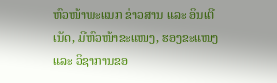ຫົວໜ້າພະແນກ ຂ່າວສານ ແລະ ອິນເຕີເນັດ, ມີຫົວໜ້າຂະແໜງ, ຮອງຂະແໜງ ແລະ ວິຊາການຂອ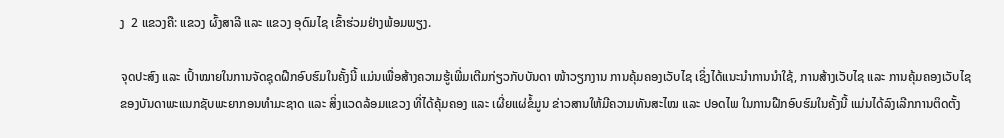ງ  2 ແຂວງຄື: ແຂວງ ຜົ້ງສາລີ ແລະ ແຂວງ ອຸດົມໄຊ ເຂົ້າຮ່ວມຢ່າງພ້ອມພຽງ.

ຈຸດປະສົງ ແລະ ເປົ້າໝາຍໃນການຈັດຊຸດຝືກອົບຮົມໃນຄັ້ງນີ້ ແມ່ນເພື່ອສ້າງຄວາມຮູ້ເພີ່ມເຕີມກ່ຽວກັບບັນດາ ໜ້າວຽກງານ ການຄຸ້ມຄອງເວັບໄຊ ເຊິ່ງໄດ້ແນະນໍາການນໍາໃຊ້, ການສ້າງເວັບໄຊ ແລະ ການຄຸ້ມຄອງເວັບໄຊ ຂອງບັນດາພະແນກຊັບພະຍາກອນທໍາມະຊາດ ແລະ ສິ່ງແວດລ້ອມແຂວງ ທີ່ໄດ້ຄຸ້ມຄອງ ແລະ ເຜີ່ຍແຜ່ຂໍ້ມູນ ຂ່າວສານໃຫ້ມີຄວາມທັນສະໄໝ ແລະ ປອດໄພ ໃນການຝືກອົບຮົມໃນຄັ້ງນີ້ ແມ່ນໄດ້ລົງເລີກການຕິດຕັ້ງ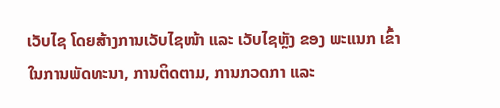ເວັບໄຊ ໂດຍສ້າງການເວັບໄຊໜ້າ ແລະ ເວັບໄຊຫຼັງ ຂອງ ພະແນກ ເຂົ້າໃນການພັດທະນາ, ການຕິດຕາມ, ການກວດກາ ແລະ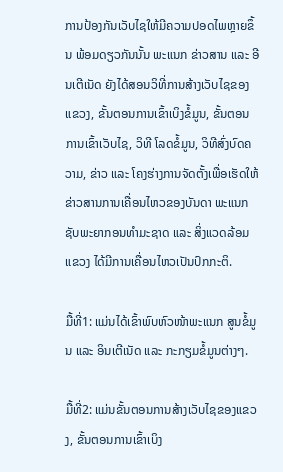ການປ້ອງກັນເວັບໄຊໃຫ້ມີຄວາມປອດໄພຫຼາຍຂຶ້ນ ພ້ອມດຽວກັນນັ້ນ ພະແນກ ຂ່າວສານ ແລະ ອີນເຕີເນັດ ຍັງໄດ້ສອນວິທີ່ການສ້າງເວັບໄຊຂອງແຂວງ, ຂັ້ນຕອນການເຂົ້າເບິງຂໍ້ມູນ, ຂັ້ນຕອນການເຂົ້າເວັບໄຊ, ວິທີ ໂລດຂໍ້ມູນ, ວິທີສົ່ງບົດຄວາມ, ຂ່າວ ແລະ ໂຄງຮ່າງການຈັດຕັ້ງເພື່ອເຮັດໃຫ້ຂ່າວສານການເຄື່ອນໄຫວຂອງບັນດາ ພະແນກຊັບພະຍາກອນທໍາມະຊາດ ແລະ ສິ່ງແວດລ້ອມແຂວງ ໄດ້ມີການເຄື່ອນໄຫວເປັນປົກກະຕິ.

ມື້ທີ່1: ແມ່ນໄດ້ເຂົ້າພົບຫົວໜ້າພະແນກ ສູນຂໍ້ມູນ ແລະ ອິນເຕີເນັດ ແລະ ກະກຽມຂໍ້ມູນຕ່າງໆ.

ມື້ທີ່2: ແມ່ນຂັ້ນຕອນການສ້າງເວັບໄຊຂອງແຂວງ, ຂັ້ນຕອນການເຂົ້າເບິງ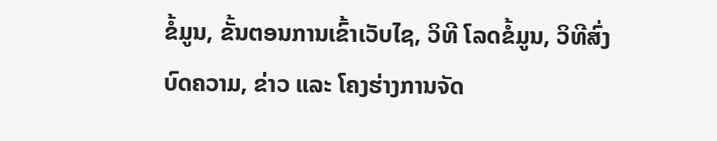ຂໍ້ມູນ, ຂັ້ນຕອນການເຂົ້າເວັບໄຊ, ວິທີ ໂລດຂໍ້ມູນ, ວິທີສົ່ງບົດຄວາມ, ຂ່າວ ແລະ ໂຄງຮ່າງການຈັດ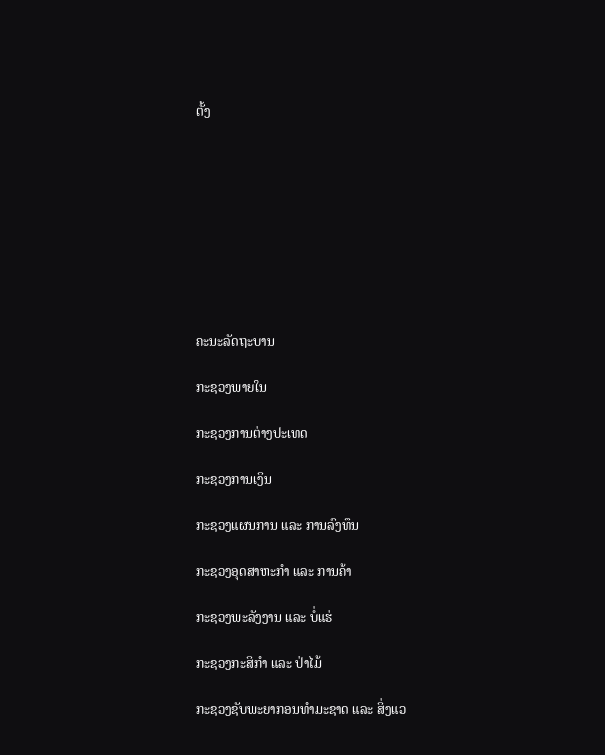ຕັ້ງ









ຄະນະລັດຖະບານ

ກະຊວງພາຍໃນ

ກະຊວງການຕ່າງປະເທດ

ກະຊວງການເງິນ

ກະຊວງແຜນການ ແລະ ການລົງທຶນ

ກະຊວງອຸດສາຫະກຳ ແລະ ການຄ້າ

ກະຊວງພະລັງງານ ແລະ ບໍ່ແຮ່

ກະຊວງກະສິກຳ ແລະ ປ່າໄມ້

ກະຊວງຊັບພະຍາກອນທຳມະຊາດ ແລະ ສິ່ງແວ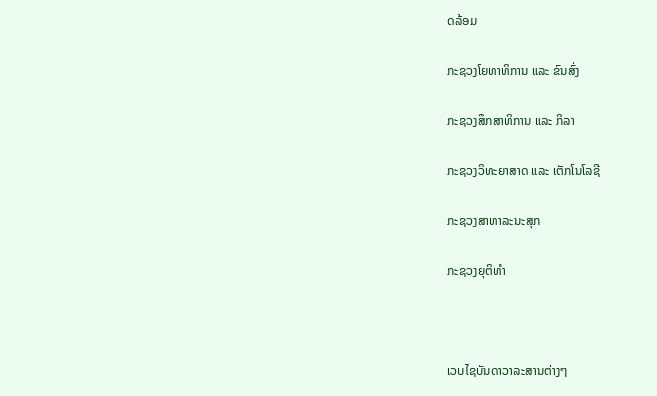ດລ້ອມ

ກະຊວງໂຍທາທິການ ແລະ ຂົນສົ່ງ

ກະຊວງສຶກສາທິການ ແລະ ກິລາ

ກະຊວງວິທະຍາສາດ ແລະ ເຕັກໂນໂລຊີ

ກະຊວງສາທາລະນະສຸກ

ກະຊວງຍຸຕິທຳ



ເວບໄຊບັນດາວາລະສານຕ່າງໆ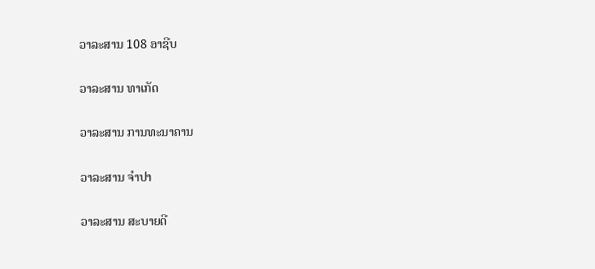ວາລະສານ 108 ອາຊີບ

ວາລະສານ ທາເກັດ

ວາລະສານ ການທະນາຄານ

ວາລະສານ ຈຳປາ

ວາລະສານ ສະບາຍດີ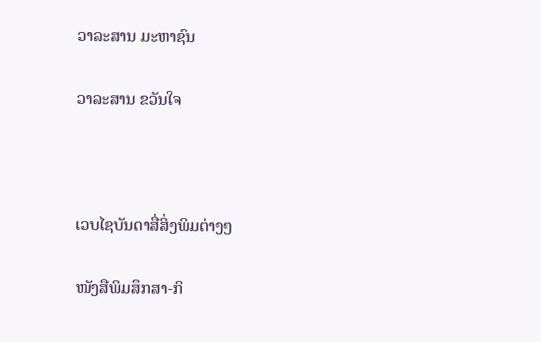ວາລະສານ ມະຫາຊົນ

ວາລະສານ ຂວັນໃຈ



ເວບໄຊບັນດາສື່ສິ່ງພິມຕ່າງໆ

ໜັງສືພິມສຶກສາ-ກິ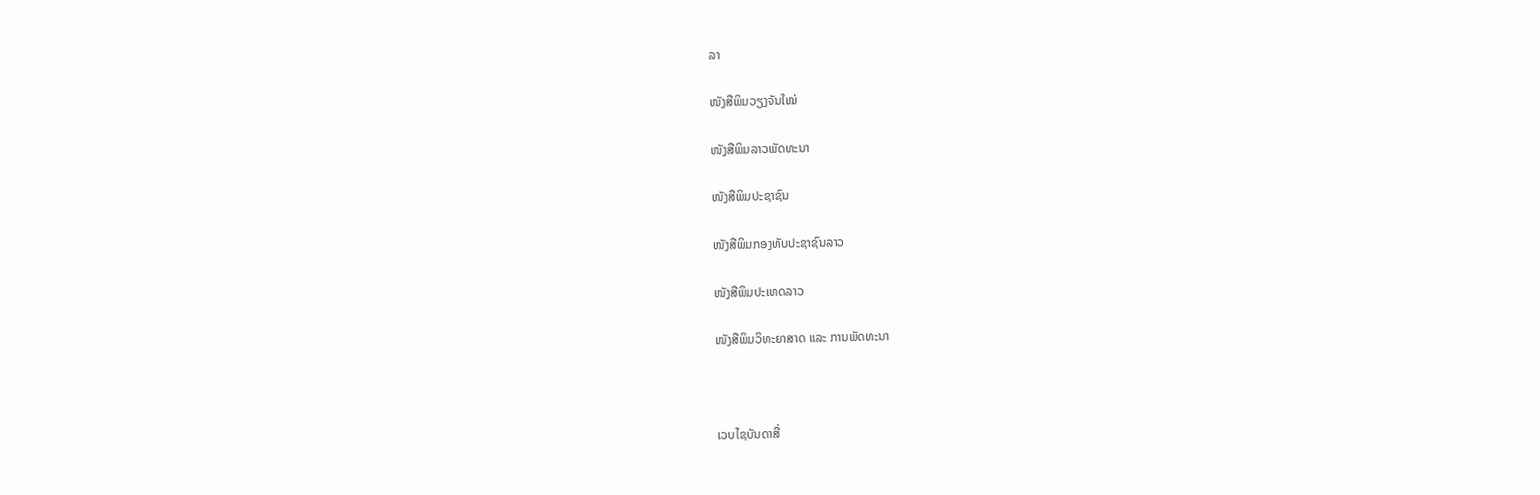ລາ

ໜັງສືພິມວຽງຈັນໃໝ່

ໜັງສືພິມລາວພັດທະນາ

ໜັງສືພິມປະຊາຊົນ

ໜັງສືພິມກອງທັບປະຊາຊົນລາວ

ໜັງສືພິມປະເທດລາວ

ໜັງສືພິມວິທະຍາສາດ ແລະ ການພັດທະນາ



ເວບໄຊບັນດາສື່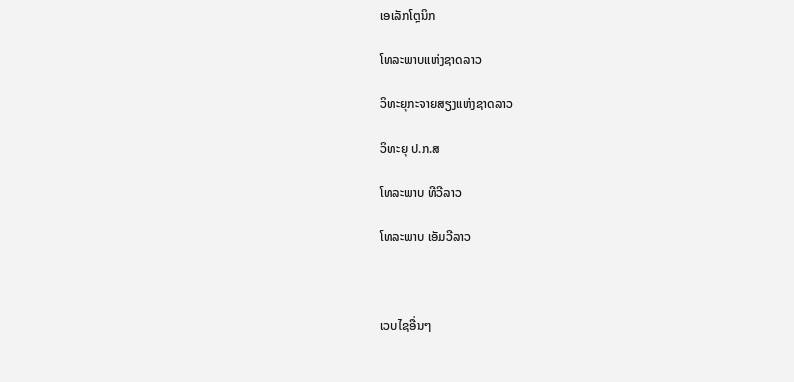ເອເລັກໂຕຼນິກ

ໂທລະພາບແຫ່ງຊາດລາວ

ວິທະຍຸກະຈາຍສຽງແຫ່ງຊາດລາວ

ວິທະຍຸ ປ.ກ.ສ

ໂທລະພາບ ທີວີລາວ

ໂທລະພາບ ເອັມວີລາວ



ເວບໄຊອື່ນໆ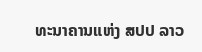ທະນາຄານແຫ່ງ ສປປ ລາວ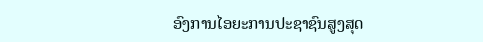ອົງການໄອຍະການປະຊາຊົນສູງສຸດ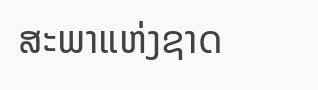ສະພາແຫ່ງຊາດ